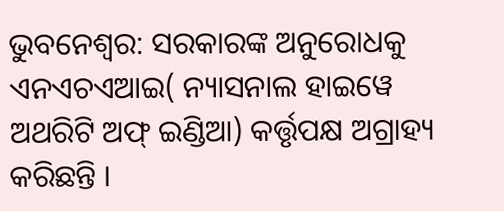ଭୁବନେଶ୍ବର: ସରକାରଙ୍କ ଅନୁରୋଧକୁ ଏନଏଚଏଆଇ( ନ୍ୟାସନାଲ ହାଇୱେ ଅଥରିଟି ଅଫ୍ ଇଣ୍ଡିଆ) କର୍ତ୍ତୃପକ୍ଷ ଅଗ୍ରାହ୍ୟ କରିଛନ୍ତି ।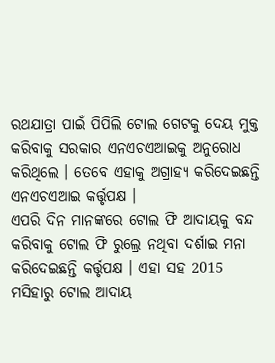ରଥଯାତ୍ରା ପାଇଁ ପିପିଲି ଟୋଲ ଗେଟକୁ ଦେୟ ମୁକ୍ତ କରିବାକୁ ସରକାର ଏନଏଚଏଆଇକୁ ଅନୁରୋଧ କରିଥିଲେ । ତେବେ ଏହାକୁ ଅଗ୍ରାହ୍ୟ କରିଦେଇଛନ୍ତି ଏନଏଚଏଆଇ କର୍ତ୍ତୃପକ୍ଷ ।
ଏପରି ଦିନ ମାନଙ୍କରେ ଟୋଲ ଫି ଆଦାୟକୁ ବନ୍ଦ କରିବାକୁ ଟୋଲ ଫି ରୁଲ୍ରେ ନଥିବା ଦର୍ଶାଇ ମନା କରିଦେଇଛନ୍ତି କର୍ତ୍ତୃପକ୍ଷ । ଏହା ସହ 2015 ମସିହାରୁ ଟୋଲ ଆଦାୟ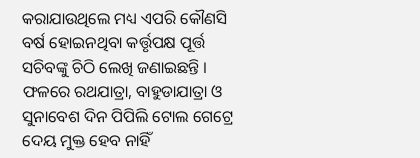କରାଯାଉଥିଲେ ମଧ୍ୟ ଏପରି କୌଣସି ବର୍ଷ ହୋଇନଥିବା କର୍ତ୍ତୃପକ୍ଷ ପୂର୍ତ୍ତ ସଚିବଙ୍କୁ ଚିଠି ଲେଖି ଜଣାଇଛନ୍ତି । ଫଳରେ ରଥଯାତ୍ରା, ବାହୁଡାଯାତ୍ରା ଓ ସୁନାବେଶ ଦିନ ପିପିଲି ଟୋଲ ଗେଟ୍ରେ ଦେୟ ମୁକ୍ତ ହେବ ନାହିଁ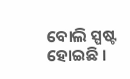ବୋଲି ସ୍ପଷ୍ଟ ହୋଇଛି ।